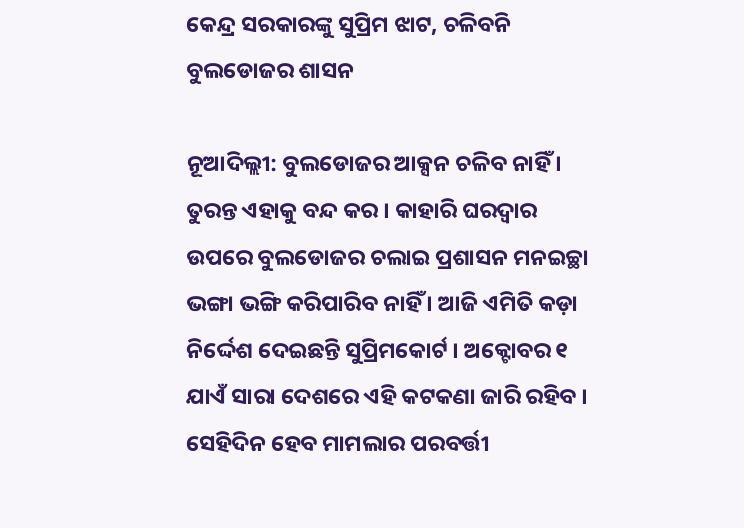କେନ୍ଦ୍ର ସରକାରଙ୍କୁ ସୁପ୍ରିମ ଝାଟ, ଚଳିବନି ବୁଲଡୋଜର ଶାସନ

ନୂଆଦିଲ୍ଲୀ: ବୁଲଡୋଜର ଆକ୍ସନ ଚଳିବ ନାହିଁ । ତୁରନ୍ତ ଏହାକୁ ବନ୍ଦ କର । କାହାରି ଘରଦ୍ଵାର ଉପରେ ବୁଲଡୋଜର ଚଲାଇ ପ୍ରଶାସନ ମନଇଚ୍ଛା ଭଙ୍ଗା ଭଙ୍ଗି କରିପାରିବ ନାହିଁ । ଆଜି ଏମିତି କଡ଼ା ନିର୍ଦ୍ଦେଶ ଦେଇଛନ୍ତି ସୁପ୍ରିମକୋର୍ଟ । ଅକ୍ଟୋବର ୧ ଯାଏଁ ସାରା ଦେଶରେ ଏହି କଟକଣା ଜାରି ରହିବ । ସେହିଦିନ ହେବ ମାମଲାର ପରବର୍ତ୍ତୀ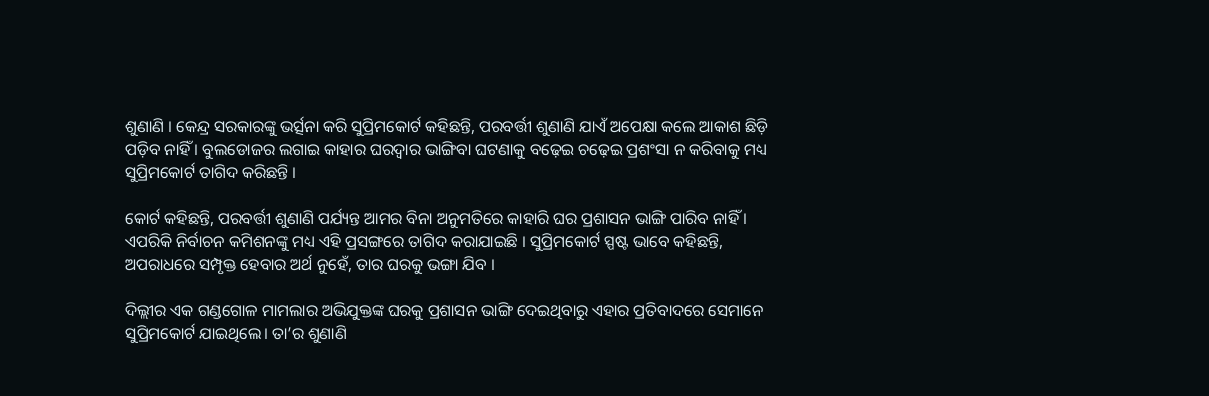ଶୁଣାଣି । କେନ୍ଦ୍ର ସରକାରଙ୍କୁ ଭର୍ତ୍ସନା କରି ସୁପ୍ରିମକୋର୍ଟ କହିଛନ୍ତି, ପରବର୍ତ୍ତୀ ଶୁଣାଣି ଯାଏଁ ଅପେକ୍ଷା କଲେ ଆକାଶ ଛିଡ଼ି ପଡ଼ିବ ନାହିଁ । ବୁଲଡୋଜର ଲଗାଇ କାହାର ଘରଦ୍ଵାର ଭାଙ୍ଗିବା ଘଟଣାକୁ ବଢ଼େଇ ଚଢ଼େଇ ପ୍ରଶଂସା ନ କରିବାକୁ ମଧ୍ୟ ସୁପ୍ରିମକୋର୍ଟ ତାଗିଦ କରିଛନ୍ତି ।

କୋର୍ଟ କହିଛନ୍ତି, ପରବର୍ତ୍ତୀ ଶୁଣାଣି ପର୍ଯ୍ୟନ୍ତ ଆମର ବିନା ଅନୁମତିରେ କାହାରି ଘର ପ୍ରଶାସନ ଭାଙ୍ଗି ପାରିବ ନାହିଁ । ଏପରିକି ନିର୍ବାଚନ କମିଶନଙ୍କୁ ମଧ୍ୟ ଏହି ପ୍ରସଙ୍ଗରେ ତାଗିଦ କରାଯାଇଛି । ସୁପ୍ରିମକୋର୍ଟ ସ୍ପଷ୍ଟ ଭାବେ କହିଛନ୍ତି, ଅପରାଧରେ ସମ୍ପୃକ୍ତ ହେବାର ଅର୍ଥ ନୁହେଁ, ତାର ଘରକୁ ଭଙ୍ଗା ଯିବ ।

ଦିଲ୍ଲୀର ଏକ ଗଣ୍ଡଗୋଳ ମାମଲାର ଅଭିଯୁକ୍ତଙ୍କ ଘରକୁ ପ୍ରଶାସନ ଭାଙ୍ଗି ଦେଇଥିବାରୁ ଏହାର ପ୍ରତିବାଦରେ ସେମାନେ ସୁପ୍ରିମକୋର୍ଟ ଯାଇଥିଲେ। ତା’ର ଶୁଣାଣି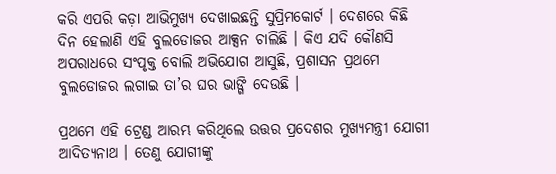କରି ଏପରି କଡ଼ା ଆଭିମୁଖ୍ୟ ଦେଖାଇଛନ୍ତି ସୁପ୍ରିମକୋର୍ଟ । ଦେଶରେ କିଛି ଦିନ ହେଲାଣି ଏହି ବୁଲଡୋଜର ଆକ୍ସନ ଚାଲିଛି । କିଏ ଯଦି କୌଣସି ଅପରାଧରେ ସଂପୃକ୍ତ ବୋଲି ଅଭିଯୋଗ ଆସୁଛି, ପ୍ରଶାସନ ପ୍ରଥମେ ବୁଲଡୋଜର ଲଗାଇ ତା’ର ଘର ଭାଙ୍ଗି ଦେଉଛି ।

ପ୍ରଥମେ ଏହି ଟ୍ରେଣ୍ଡ ଆରମ୍ଭ କରିଥିଲେ ଉତ୍ତର ପ୍ରଦେଶର ମୁଖ୍ୟମନ୍ତ୍ରୀ ଯୋଗୀ ଆଦିତ୍ୟନାଥ । ତେଣୁ ଯୋଗୀଙ୍କୁ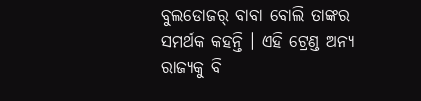ବୁଲଡୋଜର୍ ବାବା ବୋଲି ତାଙ୍କର ସମର୍ଥକ କହନ୍ତି । ଏହି ଟ୍ରେଣ୍ଡ ଅନ୍ୟ ରାଜ୍ୟକୁ ବି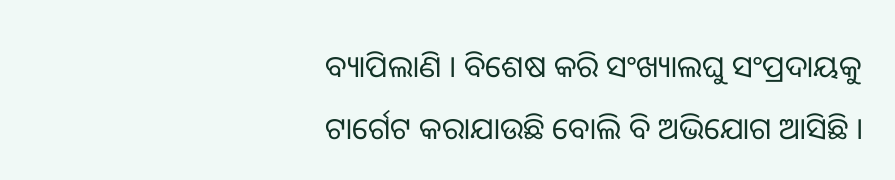ବ୍ୟାପିଲାଣି । ବିଶେଷ କରି ସଂଖ୍ୟାଲଘୁ ସଂପ୍ରଦାୟକୁ ଟାର୍ଗେଟ କରାଯାଉଛି ବୋଲି ବି ଅଭିଯୋଗ ଆସିଛି ।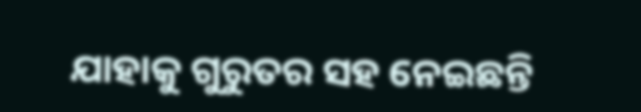ଯାହାକୁ ଗୁରୁତର ସହ ନେଇଛନ୍ତି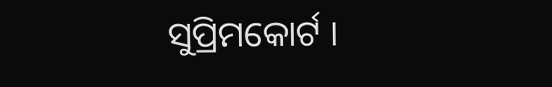ସୁପ୍ରିମକୋର୍ଟ ।